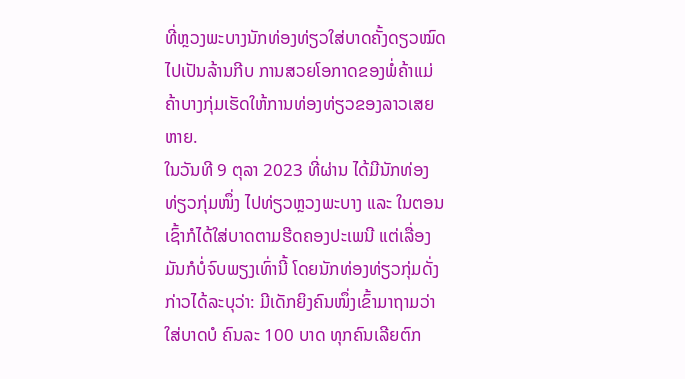ທີ່ຫຼວງພະບາງນັກທ່ອງທ່ຽວໃສ່ບາດຄັ້ງດຽວໝົດໄປເປັນລ້ານກີບ ການສວຍໂອກາດຂອງພໍ່ຄ້າແມ່ຄ້າບາງກຸ່ມເຮັດໃຫ້ການທ່ອງທ່ຽວຂອງລາວເສຍຫາຍ.
ໃນວັນທີ 9 ຕຸລາ 2023 ທີ່ຜ່ານ ໄດ້ມີນັກທ່ອງທ່ຽວກຸ່ມໜຶ່ງ ໄປທ່ຽວຫຼວງພະບາງ ແລະ ໃນຕອນເຊົ້າກໍໄດ້ໃສ່ບາດຕາມຮີດຄອງປະເພນີ ແຕ່ເລື່ອງມັນກໍບໍ່ຈົບພຽງເທົ່ານີ້ ໂດຍນັກທ່ອງທ່ຽວກຸ່ມດັ່ງກ່າວໄດ້ລະບຸວ່າ: ມີເດັກຍິງຄົນໜຶ່ງເຂົ້າມາຖາມວ່າໃສ່ບາດບໍ ຄົນລະ 100 ບາດ ທຸກຄົນເລີຍຕົກ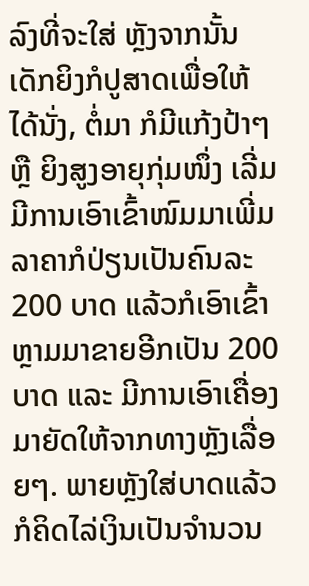ລົງທີ່ຈະໃສ່ ຫຼັງຈາກນັ້ນເດັກຍິງກໍປູສາດເພື່ອໃຫ້ໄດ້ນັ່ງ, ຕໍ່ມາ ກໍມີແກ້ງປ້າໆ ຫຼື ຍິງສູງອາຍຸກຸ່ມໜຶ່ງ ເລີ່ມມີການເອົາເຂົ້າໜົມມາເພີ່ມ ລາຄາກໍປ່ຽນເປັນຄົນລະ 200 ບາດ ແລ້ວກໍເອົາເຂົ້າຫຼາມມາຂາຍອີກເປັນ 200 ບາດ ແລະ ມີການເອົາເຄື່ອງມາຍັດໃຫ້ຈາກທາງຫຼັງເລື່ອຍໆ. ພາຍຫຼັງໃສ່ບາດແລ້ວ ກໍຄິດໄລ່ເງິນເປັນຈຳນວນ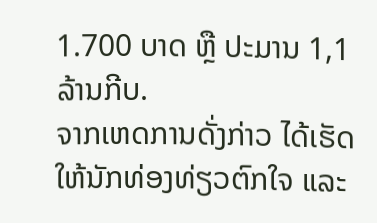1.700 ບາດ ຫຼື ປະມານ 1,1 ລ້ານກີບ.
ຈາກເຫດການດັ່ງກ່າວ ໄດ້ເຮັດໃຫ້ນັກທ່ອງທ່ຽວຕົກໃຈ ແລະ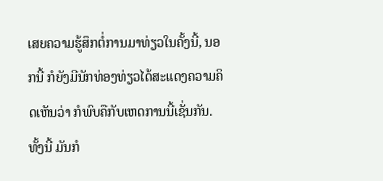ເສຍຄວາມຮູ້ສຶກຕໍ່ການມາທ່ຽວໃນຄັ້ງນີ້, ນອກນີ້ ກໍຍັງມີນັກທ່ອງທ່ຽວໄດ້ສະແດງຄວາມຄິດເຫັນວ່າ ກໍພົບຄືກັບເຫດການນີ້ເຊັ່ນກັນ.
ທັ້ງນີ້ ມັນກໍ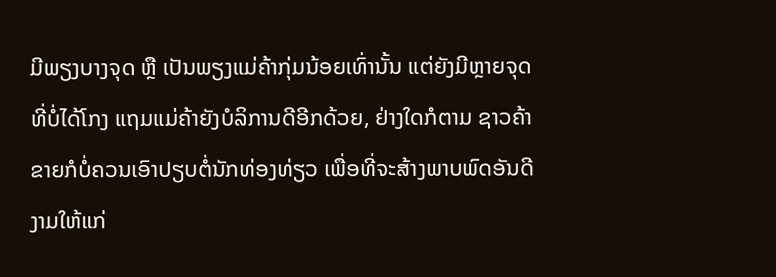ມີພຽງບາງຈຸດ ຫຼື ເປັນພຽງແມ່ຄ້າກຸ່ມນ້ອຍເທົ່ານັ້ນ ແຕ່ຍັງມີຫຼາຍຈຸດທີ່ບໍ່ໄດ້ໂກງ ແຖມແມ່ຄ້າຍັງບໍລິການດີອີກດ້ວຍ, ຢ່າງໃດກໍຕາມ ຊາວຄ້າຂາຍກໍບໍ່ຄວນເອົາປຽບຕໍ່ນັກທ່ອງທ່ຽວ ເພື່ອທີ່ຈະສ້າງພາບພົດອັນດີງາມໃຫ້ແກ່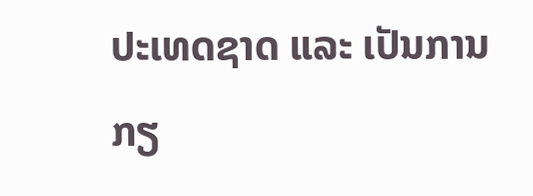ປະເທດຊາດ ແລະ ເປັນການກຽ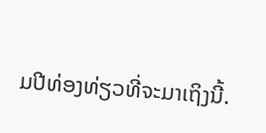ມປີທ່ອງທ່ຽວທີ່ຈະມາເຖິງນີ້.